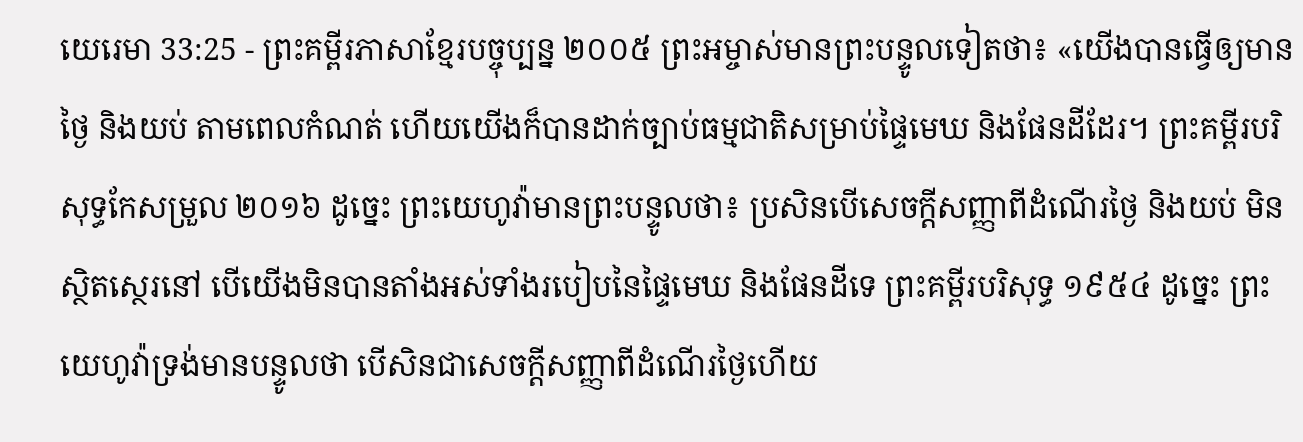យេរេមា 33:25 - ព្រះគម្ពីរភាសាខ្មែរបច្ចុប្បន្ន ២០០៥ ព្រះអម្ចាស់មានព្រះបន្ទូលទៀតថា៖ «យើងបានធ្វើឲ្យមានថ្ងៃ និងយប់ តាមពេលកំណត់ ហើយយើងក៏បានដាក់ច្បាប់ធម្មជាតិសម្រាប់ផ្ទៃមេឃ និងផែនដីដែរ។ ព្រះគម្ពីរបរិសុទ្ធកែសម្រួល ២០១៦ ដូច្នេះ ព្រះយេហូវ៉ាមានព្រះបន្ទូលថា៖ ប្រសិនបើសេចក្ដីសញ្ញាពីដំណើរថ្ងៃ និងយប់ មិនស្ថិតស្ថេរនៅ បើយើងមិនបានតាំងអស់ទាំងរបៀបនៃផ្ទៃមេឃ និងផែនដីទេ ព្រះគម្ពីរបរិសុទ្ធ ១៩៥៤ ដូច្នេះ ព្រះយេហូវ៉ាទ្រង់មានបន្ទូលថា បើសិនជាសេចក្ដីសញ្ញាពីដំណើរថ្ងៃហើយ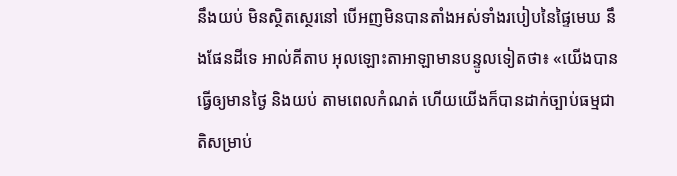នឹងយប់ មិនស្ថិតស្ថេរនៅ បើអញមិនបានតាំងអស់ទាំងរបៀបនៃផ្ទៃមេឃ នឹងផែនដីទេ អាល់គីតាប អុលឡោះតាអាឡាមានបន្ទូលទៀតថា៖ «យើងបានធ្វើឲ្យមានថ្ងៃ និងយប់ តាមពេលកំណត់ ហើយយើងក៏បានដាក់ច្បាប់ធម្មជាតិសម្រាប់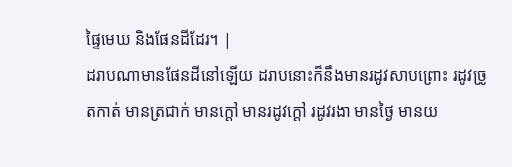ផ្ទៃមេឃ និងផែនដីដែរ។ |
ដរាបណាមានផែនដីនៅឡើយ ដរាបនោះក៏នឹងមានរដូវសាបព្រោះ រដូវច្រូតកាត់ មានត្រជាក់ មានក្ដៅ មានរដូវក្ដៅ រដូវរងា មានថ្ងៃ មានយ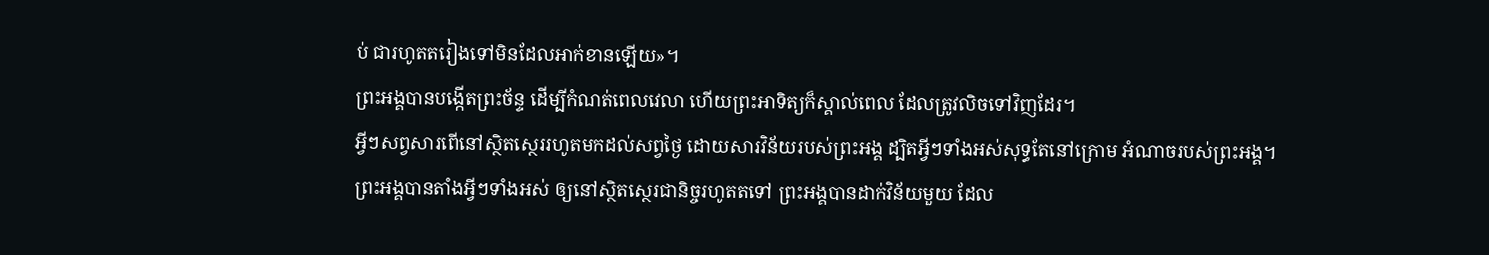ប់ ជារហូតតរៀងទៅមិនដែលអាក់ខានឡើយ»។
ព្រះអង្គបានបង្កើតព្រះច័ន្ទ ដើម្បីកំណត់ពេលវេលា ហើយព្រះអាទិត្យក៏ស្គាល់ពេល ដែលត្រូវលិចទៅវិញដែរ។
អ្វីៗសព្វសារពើនៅស្ថិតស្ថេររហូតមកដល់សព្វថ្ងៃ ដោយសារវិន័យរបស់ព្រះអង្គ ដ្បិតអ្វីៗទាំងអស់សុទ្ធតែនៅក្រោម អំណាចរបស់ព្រះអង្គ។
ព្រះអង្គបានតាំងអ្វីៗទាំងអស់ ឲ្យនៅស្ថិតស្ថេរជានិច្ចរហូតតទៅ ព្រះអង្គបានដាក់វិន័យមួយ ដែល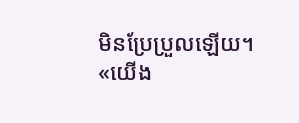មិនប្រែប្រួលឡើយ។
«យើង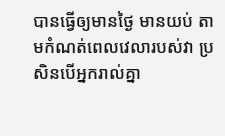បានធ្វើឲ្យមានថ្ងៃ មានយប់ តាមកំណត់ពេលវេលារបស់វា ប្រសិនបើអ្នករាល់គ្នា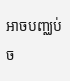អាចបញ្ឈប់ច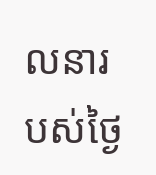លនារបស់ថ្ងៃ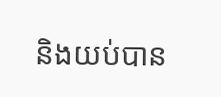និងយប់បាន